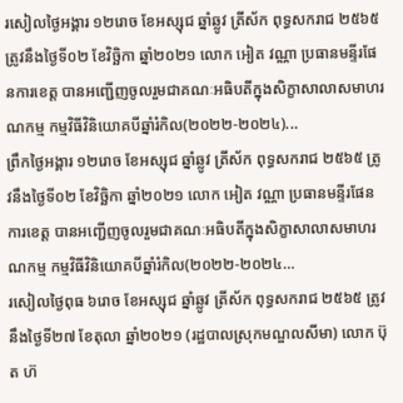រសៀលថ្ងៃអង្គារ ១២រោច ខែអស្សុជ ឆ្នាំឆ្លូវ ត្រីស័ក ពុទ្ធសករាជ ២៥៦៥ ត្រូវនឹងថ្ងៃទី០២ ខែវិច្ឆិកា ឆ្នាំ២០២១ លោក អៀត វណ្ណា ប្រធានមន្ទីរផែនការខេត្ត បានអញ្ជេីញចូលរួមជាគណៈអធិបតីក្នុងសិក្ខាសាលាសមាហរណកម្ម កម្មវិធីវិនិយោគបីឆ្នាំរំកិល(២០២២-២០២៤)...
ព្រឹកថ្ងៃអង្គារ ១២រោច ខែអស្សុជ ឆ្នាំឆ្លូវ ត្រីស័ក ពុទ្ធសករាជ ២៥៦៥ ត្រូវនឹងថ្ងៃទី០២ ខែវិច្ឆិកា ឆ្នាំ២០២១ លោក អៀត វណ្ណា ប្រធានមន្ទីរផែនការខេត្ត បានអញ្ជេីញចូលរួមជាគណៈអធិបតីក្នុងសិក្ខាសាលាសមាហរណកម្ម កម្មវិធីវិនិយោគបីឆ្នាំរំកិល(២០២២-២០២៤...
រសៀលថ្ងៃពុធ ៦រោច ខែអស្សុជ ឆ្នាំឆ្លូវ ត្រីស័ក ពុទ្ធសករាជ ២៥៦៥ ត្រូវនឹងថ្ងៃទី២៧ ខែតុលា ឆ្នាំ២០២១ (រដ្ឋបាលស្រុកមណ្ឌលសីមា) លោក ប៊ុត ហ៊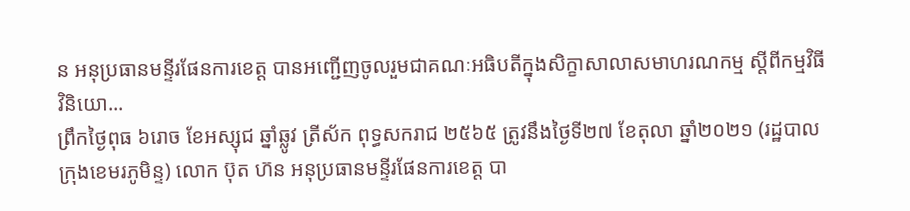ន អនុប្រធានមន្ទីរផែនការខេត្ត បានអញ្ជេីញចូលរួមជាគណៈអធិបតីក្នុងសិក្ខាសាលាសមាហរណកម្ម ស្តីពីកម្មវិធីវិនិយោ...
ព្រឹកថ្ងៃពុធ ៦រោច ខែអស្សុជ ឆ្នាំឆ្លូវ ត្រីស័ក ពុទ្ធសករាជ ២៥៦៥ ត្រូវនឹងថ្ងៃទី២៧ ខែតុលា ឆ្នាំ២០២១ (រដ្ឋបាលក្រុងខេមរភូមិន្ទ) លោក ប៊ុត ហ៊ន អនុប្រធានមន្ទីរផែនការខេត្ត បា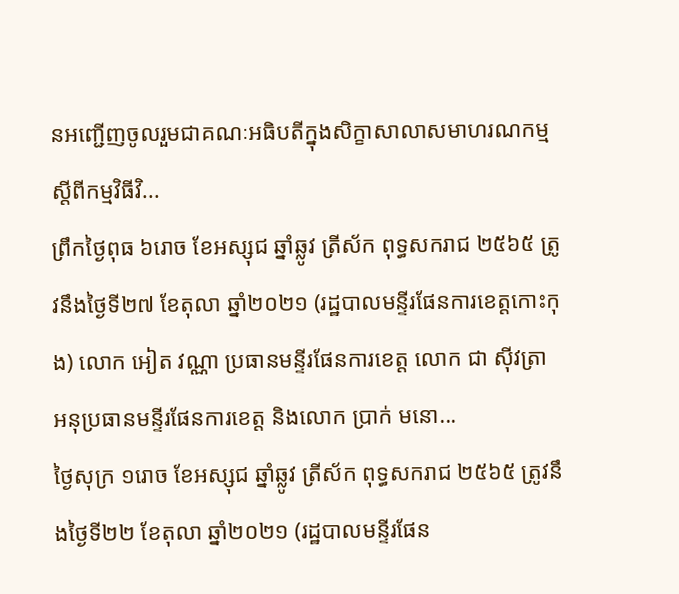នអញ្ជេីញចូលរួមជាគណៈអធិបតីក្នុងសិក្ខាសាលាសមាហរណកម្ម ស្តីពីកម្មវិធីវិ...
ព្រឹកថ្ងៃពុធ ៦រោច ខែអស្សុជ ឆ្នាំឆ្លូវ ត្រីស័ក ពុទ្ធសករាជ ២៥៦៥ ត្រូវនឹងថ្ងៃទី២៧ ខែតុលា ឆ្នាំ២០២១ (រដ្ឋបាលមន្ទីរផែនការខេត្តកោះកុង) លោក អៀត វណ្ណា ប្រធានមន្ទីរផែនការខេត្ត លោក ជា ស៊ីវត្រា អនុប្រធានមន្ទីរផែនការខេត្ត និងលោក ប្រាក់ មនោ...
ថ្ងៃសុក្រ ១រោច ខែអស្សុជ ឆ្នាំឆ្លូវ ត្រីស័ក ពុទ្ធសករាជ ២៥៦៥ ត្រូវនឹងថ្ងៃទី២២ ខែតុលា ឆ្នាំ២០២១ (រដ្ឋបាលមន្ទីរផែន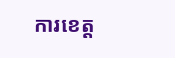ការខេត្ត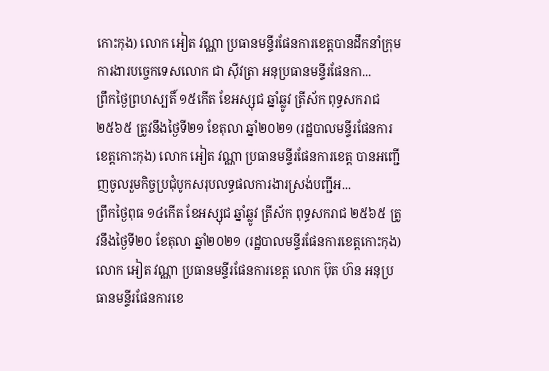កោះកុង) លោក អៀត វណ្ណា ប្រធានមន្ទីរផែនការខេត្តបានដឹកនាំក្រុមការងារបច្ចេកទេសលោក ជា ស៊ីវត្រា អនុប្រធានមន្ទីរផែនកា...
ព្រឹកថ្ងៃព្រហស្បតិ៍ ១៥កេីត ខែអស្សុជ ឆ្នាំឆ្លូវ ត្រីស័ក ពុទ្ធសករាជ ២៥៦៥ ត្រូវនឹងថ្ងៃទី២១ ខែតុលា ឆ្នាំ២០២១ (រដ្ឋបាលមន្ទីរផែនការខេត្តកោះកុង) លោក អៀត វណ្ណា ប្រធានមន្ទីរផែនការខេត្ត បានអញ្ជេីញចូលរួមកិច្ចប្រជុំបូកសរុបលទ្ធផលការងារស្រង់បញ្ជីអ...
ព្រឹកថ្ងៃពុធ ១៤កេីត ខែអស្សុជ ឆ្នាំឆ្លូវ ត្រីស័ក ពុទ្ធសករាជ ២៥៦៥ ត្រូវនឹងថ្ងៃទី២០ ខែតុលា ឆ្នាំ២០២១ (រដ្ឋបាលមន្ទីរផែនការខេត្តកោះកុង) លោក អៀត វណ្ណា ប្រធានមន្ទីរផែនការខេត្ត លោក ប៊ុត ហ៊ន អនុប្រធានមន្ទីរផែនការខេ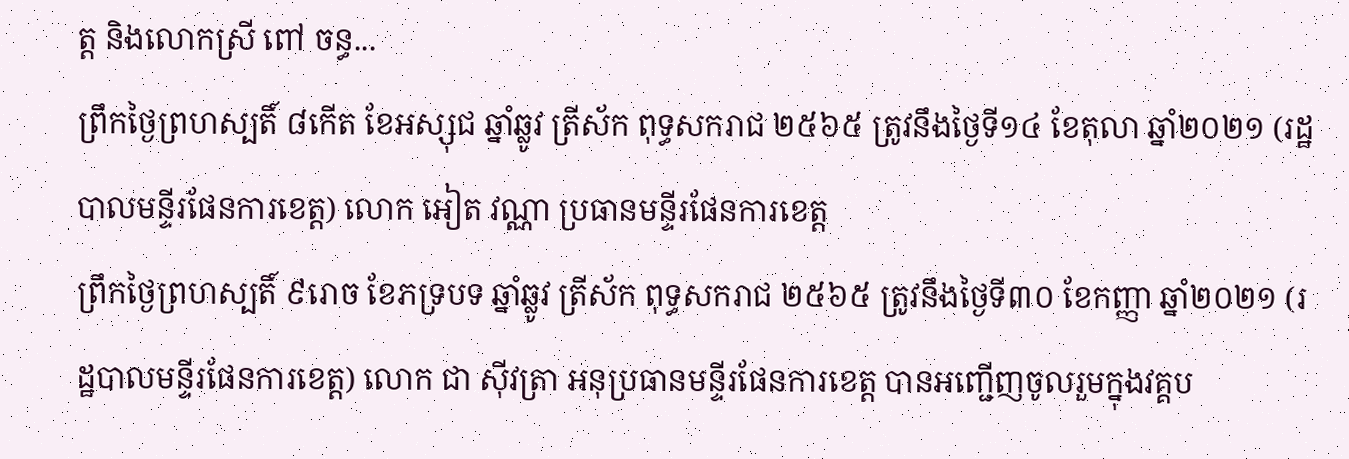ត្ត និងលោកស្រី ពៅ ចន្ធ...
ព្រឹកថ្ងៃព្រហស្បតិ៍ ៨កេីត ខែអស្សុជ ឆ្នាំឆ្លូវ ត្រីស័ក ពុទ្ធសករាជ ២៥៦៥ ត្រូវនឹងថ្ងៃទី១៤ ខែតុលា ឆ្នាំ២០២១ (រដ្ឋបាលមន្ទីរផែនការខេត្ត) លោក អៀត វណ្ណា ប្រធានមន្ទីរផែនការខេត្ត
ព្រឹកថ្ងៃព្រហស្បតិ៍ ៩រោច ខែភទ្របទ ឆ្នាំឆ្លូវ ត្រីស័ក ពុទ្ធសករាជ ២៥៦៥ ត្រូវនឹងថ្ងៃទី៣០ ខែកញ្ញា ឆ្នាំ២០២១ (រដ្ឋបាលមន្ទីរផែនការខេត្ត) លោក ជា ស៊ីវត្រា អនុប្រធានមន្ទីរផែនការខេត្ត បានអញ្ជេីញចូលរួមក្នុងវគ្គប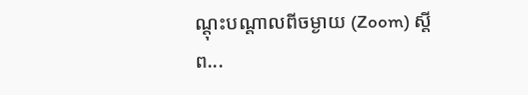ណ្តុះបណ្តាលពីចម្ងាយ (Zoom) ស្តីព...